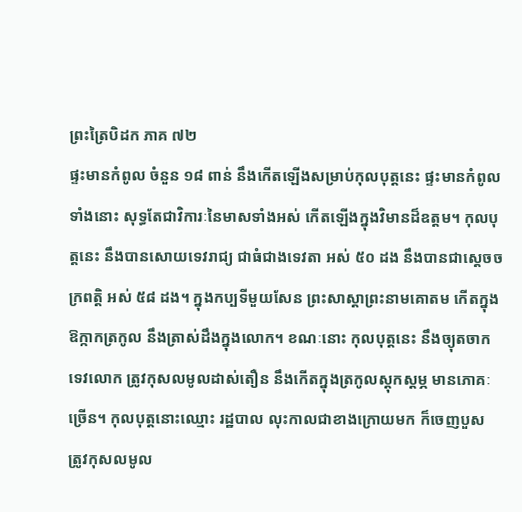ព្រះត្រៃបិដក ភាគ ៧២
ផ្ទះមានកំពូល ចំនួន ១៨ ពាន់ នឹងកើតឡើងសម្រាប់កុលបុត្តនេះ ផ្ទះមានកំពូលទាំងនោះ សុទ្ធតែជាវិការៈនៃមាសទាំងអស់ កើតឡើងក្នុងវិមានដ៏ឧត្តម។ កុលបុត្តនេះ នឹងបានសោយទេវរាជ្យ ជាធំជាងទេវតា អស់ ៥០ ដង នឹងបានជាស្តេចចក្រពត្តិ អស់ ៥៨ ដង។ ក្នុងកប្បទីមួយសែន ព្រះសាស្តាព្រះនាមគោតម កើតក្នុងឱក្កាកត្រកូល នឹងត្រាស់ដឹងក្នុងលោក។ ខណៈនោះ កុលបុត្តនេះ នឹងច្យុតចាកទេវលោក ត្រូវកុសលមូលដាស់តឿន នឹងកើតក្នុងត្រកូលស្តុកស្តម្ភ មានភោគៈច្រើន។ កុលបុត្តនោះឈ្មោះ រដ្ឋបាល លុះកាលជាខាងក្រោយមក ក៏ចេញបួស ត្រូវកុសលមូល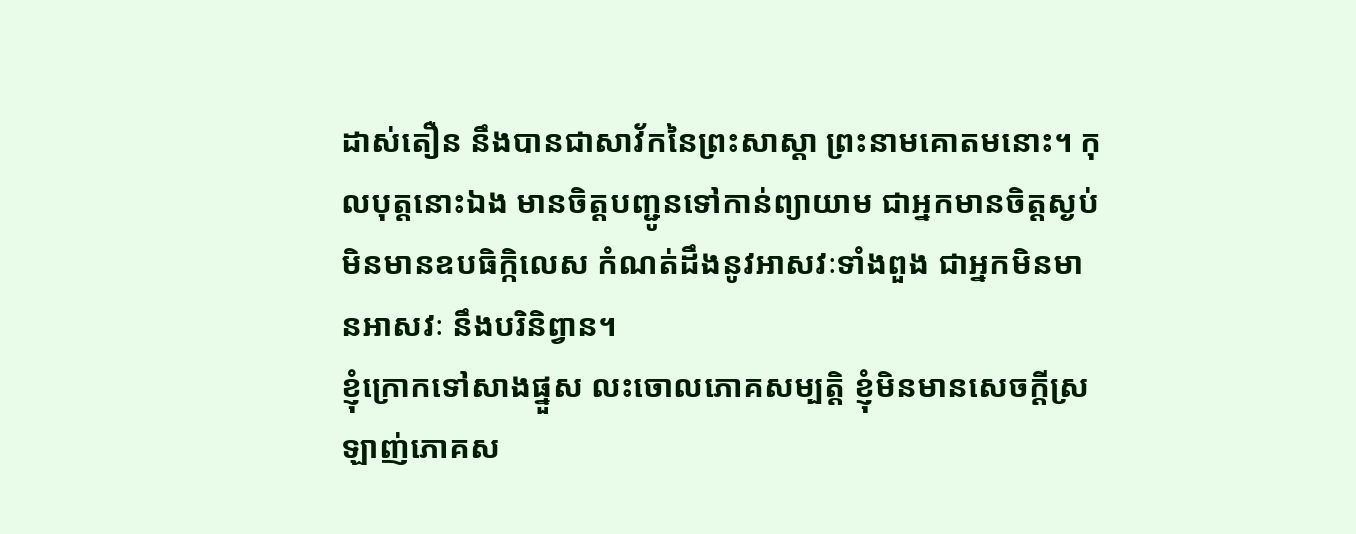ដាស់តឿន នឹងបានជាសាវ័កនៃព្រះសាស្តា ព្រះនាមគោតមនោះ។ កុលបុត្តនោះឯង មានចិត្តបញ្ជូនទៅកាន់ព្យាយាម ជាអ្នកមានចិត្តស្ងប់ មិនមានឧបធិក្កិលេស កំណត់ដឹងនូវអាសវៈទាំងពួង ជាអ្នកមិនមានអាសវៈ នឹងបរិនិព្វាន។
ខ្ញុំក្រោកទៅសាងផ្នួស លះចោលភោគសម្បត្តិ ខ្ញុំមិនមានសេចក្តីស្រឡាញ់ភោគស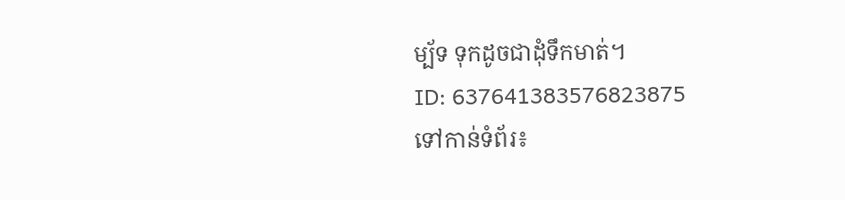ម្ប័ទ ទុកដូចជាដុំទឹកមាត់។
ID: 637641383576823875
ទៅកាន់ទំព័រ៖